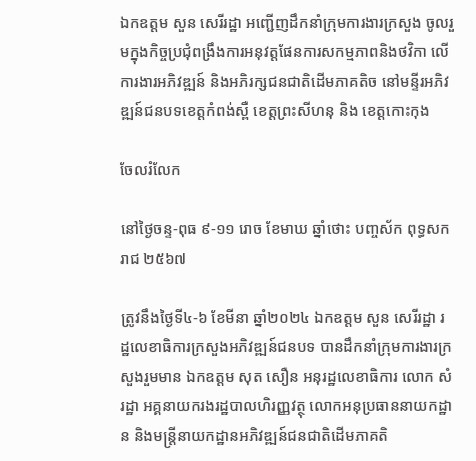ឯកឧត្តម សួន សេរីរដ្ឋា អញ្ជើញដឹកនាំក្រុមការងារក្រសួង ចូលរួមក្នុងកិច្ចប្រជុំពង្រឹងការអនុវត្តផែនការសកម្មភាពនិងថវិកា លើការងារអភិវឌ្ឍន៍ និងអភិរក្សជនជាតិដើមភាគតិច នៅមន្ទីរអភិវឌ្ឍន៍ជនបទខេត្តកំពង់ស្ពឺ ខេត្តព្រះសីហនុ និង ខេត្តកោះកុង

ចែលរំលែក

នៅថ្ងៃចន្ទ-ពុធ ៩-១១ រោច ខែមាឃ ឆ្នាំថោះ បញ្ចស័ក ពុទ្ធសករាជ ២៥៦៧

ត្រូវនឹងថ្ងៃទី៤-៦ ខែមីនា ឆ្នាំ២០២៤ ឯកឧត្តម សួន សេរីរដ្ឋា រដ្ឋលេខាធិការក្រសួងអភិវឌ្ឍន៍ជនបទ បានដឹកនាំក្រុមការងារក្រសួងរួមមាន ឯកឧត្តម សុត សឿន អនុរដ្ឋលេខាធិការ លោក សំ រដ្ឋា អគ្គនាយករងរដ្ឋបាលហិរញ្ញវត្ថុ លោកអនុប្រធាននាយកដ្ឋាន និងមន្ត្រីនាយកដ្ឋានអភិវឌ្ឍន៍ជនជាតិដើមភាគតិ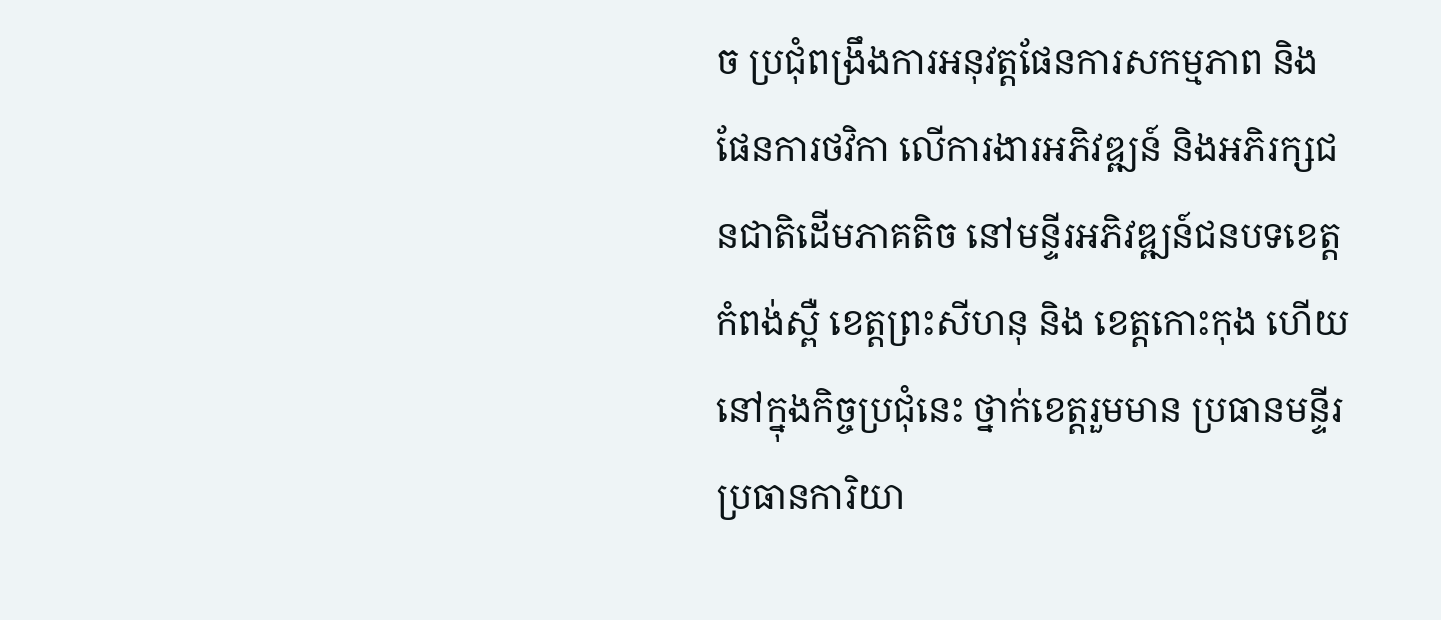ច ប្រជុំពង្រឹងការអនុវត្តផែនការសកម្មភាព និងផែនការថវិកា លើការងារអភិវឌ្ឍន៍ និងអភិរក្សជនជាតិដើមភាគតិច នៅមន្ទីរអភិវឌ្ឍន៍ជនបទខេត្តកំពង់ស្ពឺ ខេត្តព្រះសីហនុ និង ខេត្តកោះកុង ហើយនៅក្នុងកិច្ចប្រជុំនេះ ថ្នាក់ខេត្តរួមមាន ប្រធានមន្ទីរ ប្រធានការិយា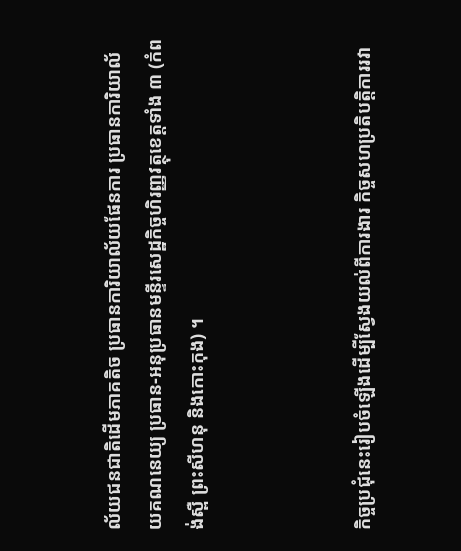ល័យជនជាតិដើមភាគតិច ប្រធានការិយាល័យផែនការ ប្រធានការិយាល័យគណនេយ្យ ប្រធាន-អនុប្រធានមន្ទីរសេដ្ឋកិច្ចហិរញ្ញវត្ថុខេត្តទាំង ៣ (កំពង់ស្ពឺ ព្រះសីហនុ និងកោះកុង) ។



កិច្ចប្រជុំនេះរៀបចំឡើងដើម្បីស្វែងយល់ពីការងារ កិច្ចសហប្រតិបត្តិការរវា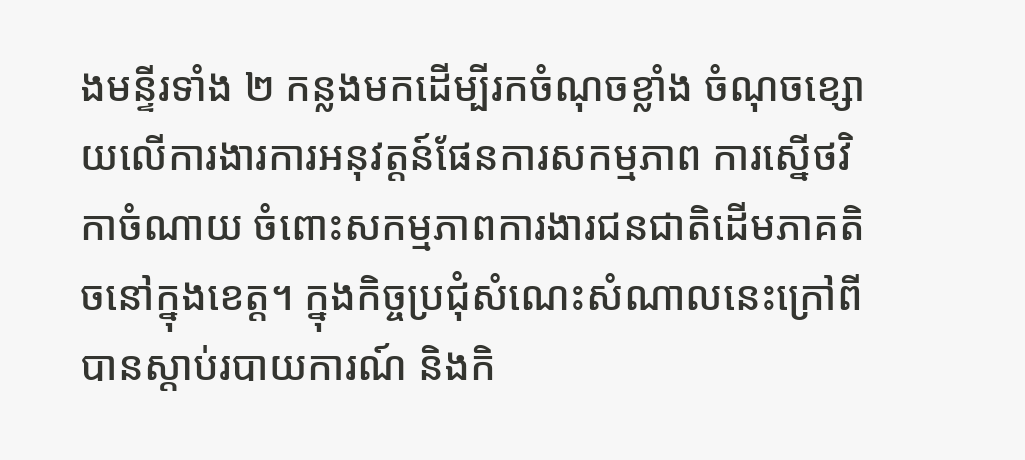ងមន្ទីរទាំង ២ កន្លងមកដើម្បីរកចំណុចខ្លាំង ចំណុចខ្សោយលើការងារការអនុវត្តន៍ផែនការសកម្មភាព ការស្នើថវិកាចំណាយ ចំពោះសកម្មភាពការងារជនជាតិដើមភាគតិចនៅក្នុងខេត្ត។ ក្នុងកិច្ចប្រជុំសំណេះសំណាលនេះក្រៅពីបានស្តាប់របាយការណ៍ និងកិ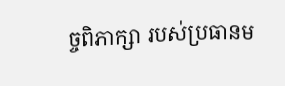ច្ចពិភាក្សា របស់ប្រធានម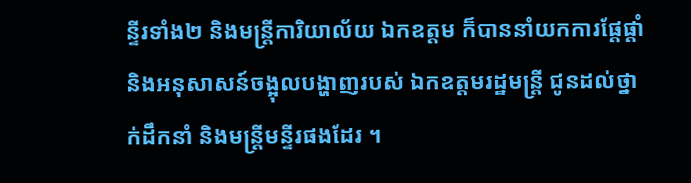ន្ទីរទាំង២ និងមន្ត្រីការិយាល័យ ឯកឧត្តម ក៏បាននាំយកការផ្តែផ្តាំ និងអនុសាសន៍ចង្អុលបង្ហាញរបស់ ឯកឧត្តមរដ្ឋមន្ត្រី ជូនដល់ថ្នាក់ដឹកនាំ និងមន្ត្រីមន្ទីរផងដែរ ។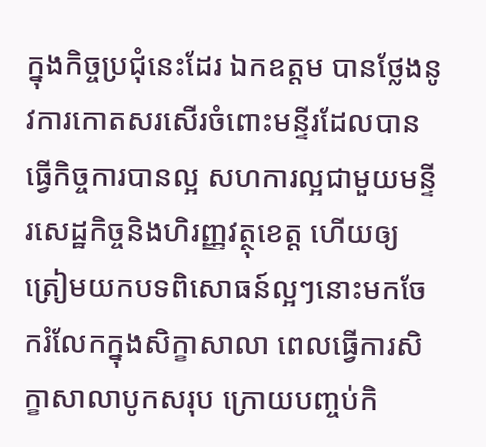ក្នុងកិច្ចប្រជុំនេះដែរ ឯកឧត្តម បានថ្លែងនូវការកោតសរសើរចំពោះមន្ទីរដែលបានធ្វើកិច្ចការបានល្អ សហការល្អជាមួយមន្ទីរសេដ្ឋកិច្ចនិងហិរញ្ញវត្ថុខេត្ត ហើយឲ្យត្រៀមយកបទពិសោធន៍ល្អៗនោះមកចែករំលែកក្នុងសិក្ខាសាលា ពេលធ្វើការសិក្ខាសាលាបូកសរុប ក្រោយបញ្ចប់កិ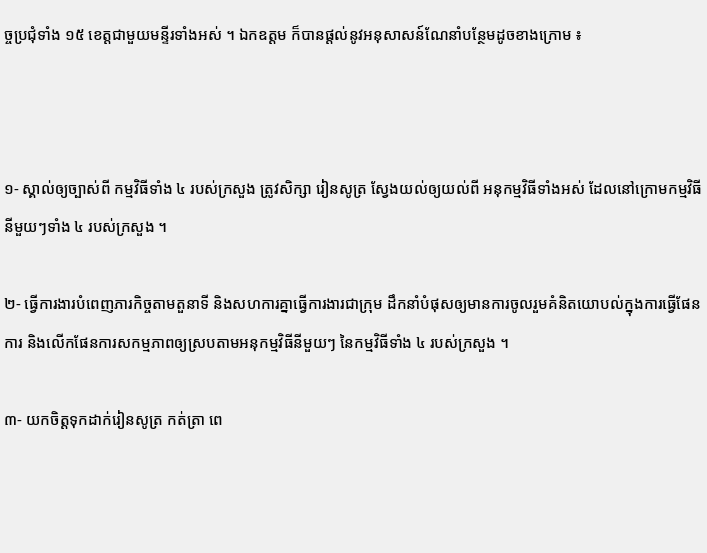ច្ចប្រជុំទាំង ១៥ ខេត្តជាមួយមន្ទីរទាំងអស់ ។ ឯកឧត្តម ក៏បានផ្តល់នូវអនុសាសន៍ណែនាំបន្ថែមដូចខាងក្រោម ៖



១- ស្គាល់ឲ្យច្បាស់ពី កម្មវិធីទាំង ៤ របស់ក្រសួង ត្រូវសិក្សា រៀនសូត្រ ស្វែងយល់ឲ្យយល់ពី អនុកម្មវិធីទាំងអស់ ដែលនៅក្រោមកម្មវិធីនីមួយៗទាំង ៤ របស់ក្រសួង ។

២- ធ្វើការងារបំពេញភារកិច្ចតាមតួនាទី និងសហការគ្នាធ្វើការងារជាក្រុម ដឹកនាំបំផុសឲ្យមានការចូលរួមគំនិតយោបល់ក្នុងការធ្វើផែនការ និងលើកផែនការសកម្មភាពឲ្យស្របតាមអនុកម្មវិធីនីមួយៗ នៃកម្មវិធីទាំង ៤ របស់ក្រសួង ។

៣- យកចិត្តទុកដាក់រៀនសូត្រ កត់ត្រា ពេ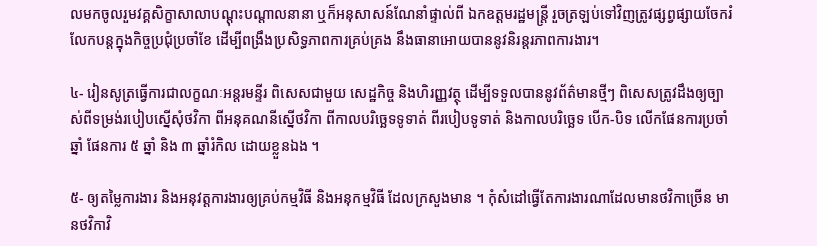លមកចូលរួមវគ្គសិក្ខាសាលាបណ្តុះបណ្តាលនានា ឬក៏អនុសាសន៍ណែនាំផ្ទាល់ពី ឯកឧត្តមរដ្ឋមន្ត្រី រួចត្រឡប់ទៅវិញត្រូវផ្សព្វផ្សាយចែករំលែកបន្តក្នុងកិច្ចប្រជុំប្រចាំខែ ដើម្បីពង្រឹងប្រសិទ្ធភាពការគ្រប់គ្រង នឹងធានាអោយបាននូវនិរន្តរភាពការងារ។

៤- រៀនសូត្រធ្វើការជាលក្ខណៈអន្តរមន្ទីរ ពិសេសជាមួយ សេដ្ឋកិច្ច និងហិរញ្ញវត្ថុ ដើម្បីទទួលបាននូវព័ត៌មានថ្មីៗ ពិសេសត្រូវដឹងឲ្យច្បាស់ពីទម្រង់របៀបស្នើសុំថវិកា ពីអនុគណនីស្នើថវិកា ពីកាលបរិច្ឆេទទូទាត់ ពីរបៀបទូទាត់ និងកាលបរិច្ឆេទ បើក-បិទ លើកផែនការប្រចាំឆ្នាំ ផែនការ ៥ ឆ្នាំ និង ៣ ឆ្នាំរំកិល ដោយខ្លួនឯង ។

៥- ឲ្យតម្លៃការងារ និងអនុវត្តការងារឲ្យគ្រប់កម្មវិធី និងអនុកម្មវិធី ដែលក្រសួងមាន ។ កុំសំដៅធ្វើតែការងារណាដែលមានថវិកាច្រើន មានថវិកាវិ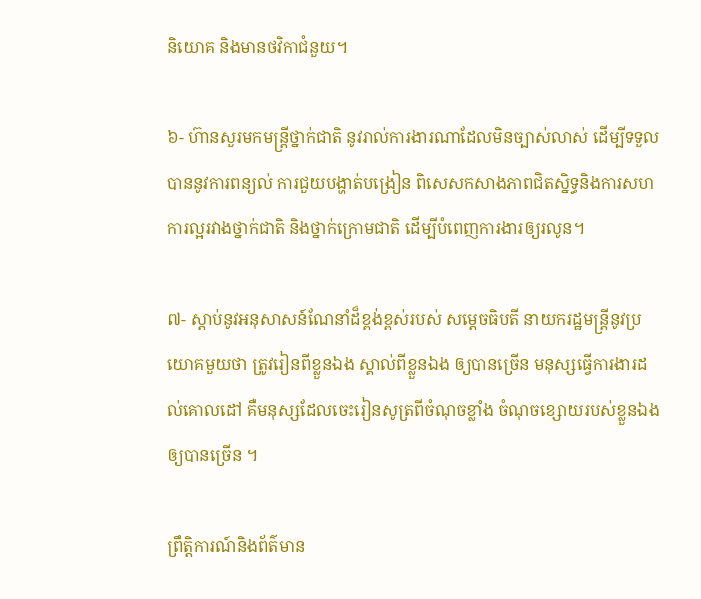និយោគ និងមានថវិកាជំនួយ។

៦- ហ៊ានសួរមកមន្ត្រីថ្នាក់ជាតិ នូវរាល់ការងារណាដែលមិនច្បាស់លាស់ ដើម្បីទទួលបាននូវការពន្យល់ ការជួយបង្ហាត់បង្រៀន ពិសេសកសាងភាពជិតស្និទ្ធនិងការសហការល្អរវាងថ្នាក់ជាតិ និងថ្នាក់ក្រោមជាតិ ដើម្បីបំពេញការងារឲ្យរលូន។

៧- ស្តាប់នូវអនុសាសន៍ណែនាំដ៏ខ្ពង់ខ្ពស់របស់ សម្តេចធិបតី នាយករដ្ឋមន្ត្រីនូវប្រយោគមួយថា ត្រូវរៀនពីខ្លួនឯង ស្គាល់ពីខ្លួនឯង ឲ្យបានច្រើន មនុស្សធ្វើការងារដល់គោលដៅ គឺមនុស្សដែលចេះរៀនសូត្រពីចំណុចខ្លាំង ចំណុចខ្សោយរបស់ខ្លួនឯងឲ្យបានច្រើន ។

ព្រឹត្តិការណ៍និងព័ត៌មាន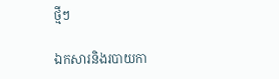ថ្មីៗ

ឯកសារនិងរបាយកា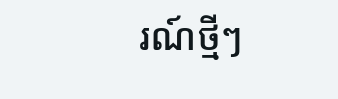រណ៍ថ្មីៗ